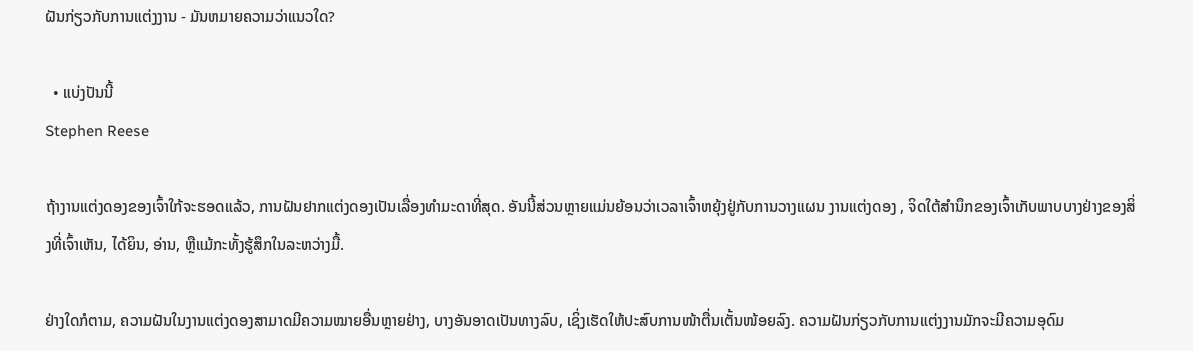ຝັນກ່ຽວກັບການແຕ່ງງານ - ມັນຫມາຍຄວາມວ່າແນວໃດ?

  • ແບ່ງປັນນີ້
Stephen Reese

ຖ້າງານແຕ່ງດອງຂອງເຈົ້າໃກ້ຈະຮອດແລ້ວ, ການຝັນຢາກແຕ່ງດອງເປັນເລື່ອງທຳມະດາທີ່ສຸດ. ອັນນີ້ສ່ວນຫຼາຍແມ່ນຍ້ອນວ່າເວລາເຈົ້າຫຍຸ້ງຢູ່ກັບການວາງແຜນ ງານແຕ່ງດອງ , ຈິດໃຕ້ສຳນຶກຂອງເຈົ້າເກັບພາບບາງຢ່າງຂອງສິ່ງທີ່ເຈົ້າເຫັນ, ໄດ້ຍິນ, ອ່ານ, ຫຼືແມ້ກະທັ້ງຮູ້ສຶກໃນລະຫວ່າງມື້.

ຢ່າງໃດກໍຕາມ, ຄວາມຝັນໃນງານແຕ່ງດອງສາມາດມີຄວາມໝາຍອື່ນຫຼາຍຢ່າງ, ບາງອັນອາດເປັນທາງລົບ, ເຊິ່ງເຮັດໃຫ້ປະສົບການໜ້າຕື່ນເຕັ້ນໜ້ອຍລົງ. ຄວາມຝັນກ່ຽວກັບການແຕ່ງງານມັກຈະມີຄວາມອຸດົມ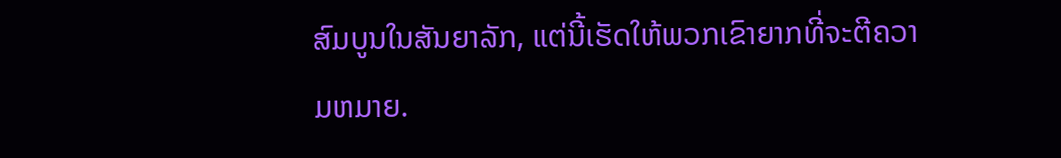ສົມບູນໃນສັນຍາລັກ, ແຕ່ນີ້ເຮັດໃຫ້ພວກເຂົາຍາກທີ່ຈະຕີຄວາມຫມາຍ.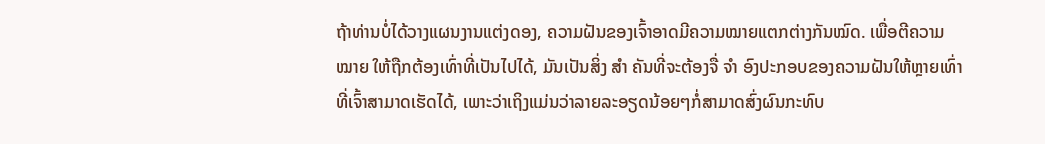ຖ້າທ່ານບໍ່ໄດ້ວາງແຜນງານແຕ່ງດອງ, ຄວາມຝັນຂອງເຈົ້າອາດມີຄວາມໝາຍແຕກຕ່າງກັນໝົດ. ເພື່ອຕີຄວາມ ໝາຍ ໃຫ້ຖືກຕ້ອງເທົ່າທີ່ເປັນໄປໄດ້, ມັນເປັນສິ່ງ ສຳ ຄັນທີ່ຈະຕ້ອງຈື່ ຈຳ ອົງປະກອບຂອງຄວາມຝັນໃຫ້ຫຼາຍເທົ່າທີ່ເຈົ້າສາມາດເຮັດໄດ້, ເພາະວ່າເຖິງແມ່ນວ່າລາຍລະອຽດນ້ອຍໆກໍ່ສາມາດສົ່ງຜົນກະທົບ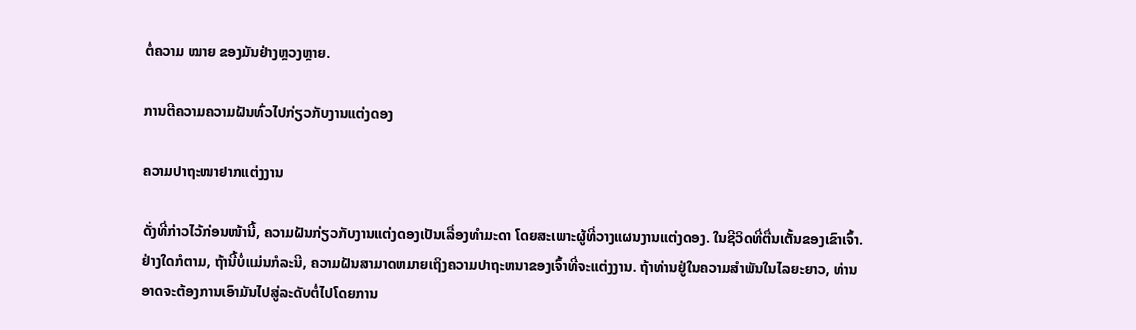ຕໍ່ຄວາມ ໝາຍ ຂອງມັນຢ່າງຫຼວງຫຼາຍ.

ການຕີຄວາມຄວາມຝັນທົ່ວໄປກ່ຽວກັບງານແຕ່ງດອງ

ຄວາມປາຖະໜາຢາກແຕ່ງງານ

ດັ່ງທີ່ກ່າວໄວ້ກ່ອນໜ້ານີ້, ຄວາມຝັນກ່ຽວກັບງານແຕ່ງດອງເປັນເລື່ອງທຳມະດາ ໂດຍສະເພາະຜູ້ທີ່ວາງແຜນງານແຕ່ງດອງ. ໃນຊີວິດທີ່ຕື່ນເຕັ້ນຂອງເຂົາເຈົ້າ. ຢ່າງໃດກໍຕາມ, ຖ້ານີ້ບໍ່ແມ່ນກໍລະນີ, ຄວາມຝັນສາມາດຫມາຍເຖິງຄວາມປາຖະຫນາຂອງເຈົ້າທີ່ຈະແຕ່ງງານ. ຖ້າທ່ານຢູ່ໃນຄວາມສໍາພັນໃນໄລຍະຍາວ, ທ່ານອາດຈະຕ້ອງການເອົາມັນໄປສູ່ລະດັບຕໍ່ໄປໂດຍການ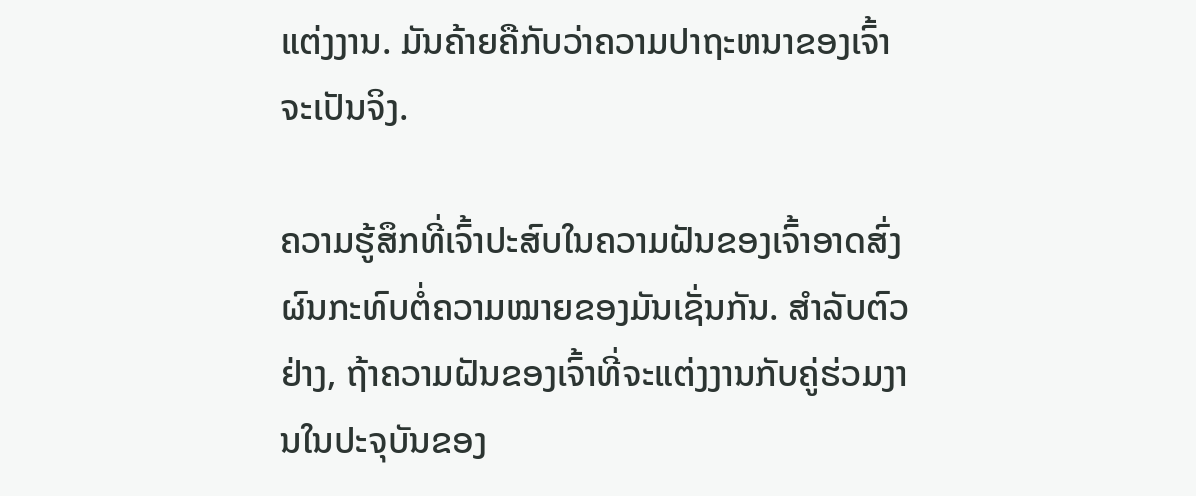ແຕ່ງງານ. ມັນຄ້າຍຄືກັບວ່າຄວາມປາຖະຫນາຂອງເຈົ້າຈະເປັນຈິງ.

ຄວາມຮູ້ສຶກທີ່ເຈົ້າປະສົບໃນຄວາມຝັນຂອງເຈົ້າອາດສົ່ງຜົນກະທົບຕໍ່ຄວາມໝາຍຂອງມັນເຊັ່ນກັນ. ສໍາລັບຕົວຢ່າງ, ຖ້າຄວາມຝັນຂອງເຈົ້າທີ່ຈະແຕ່ງງານກັບຄູ່ຮ່ວມງານໃນປະຈຸບັນຂອງ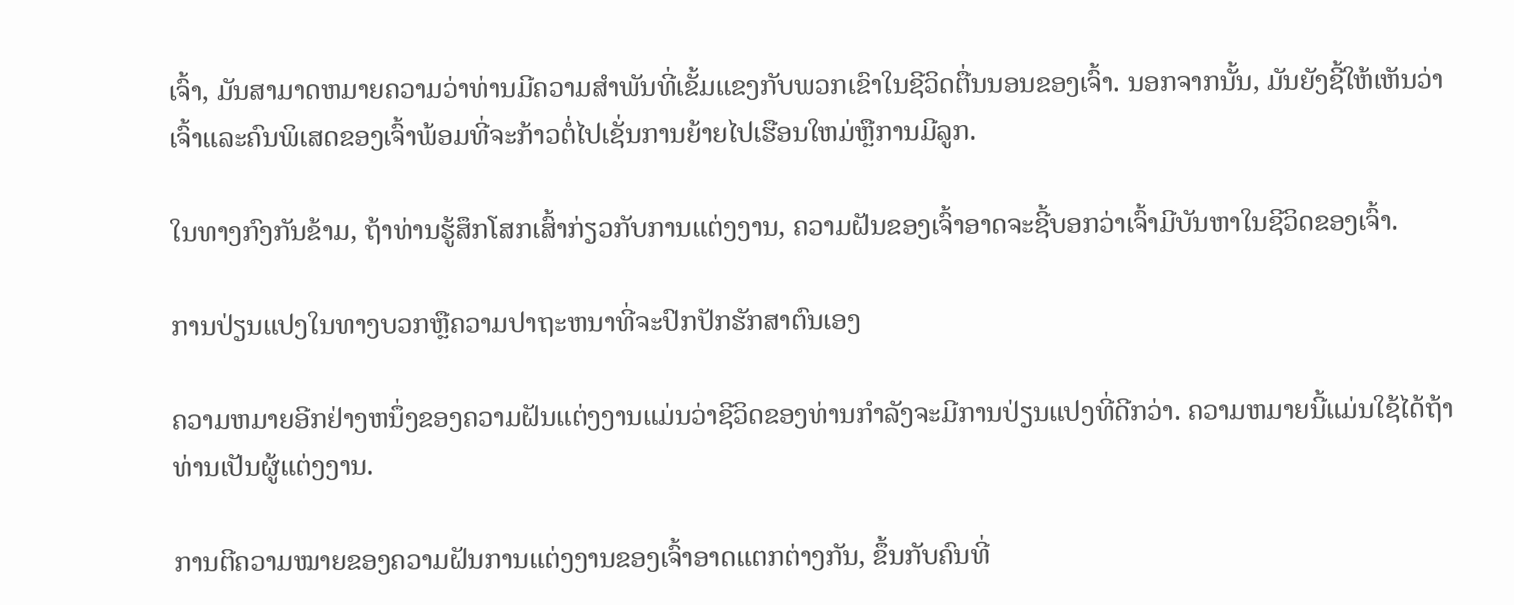ເຈົ້າ, ມັນສາມາດຫມາຍຄວາມວ່າທ່ານມີຄວາມສໍາພັນທີ່ເຂັ້ມແຂງກັບພວກເຂົາໃນຊີວິດຕື່ນນອນຂອງເຈົ້າ. ນອກຈາກນັ້ນ, ມັນຍັງຊີ້ໃຫ້ເຫັນວ່າເຈົ້າແລະຄົນພິເສດຂອງເຈົ້າພ້ອມທີ່ຈະກ້າວຕໍ່ໄປເຊັ່ນການຍ້າຍໄປເຮືອນໃຫມ່ຫຼືການມີລູກ.

ໃນທາງກົງກັນຂ້າມ, ຖ້າທ່ານຮູ້ສຶກໂສກເສົ້າກ່ຽວກັບການແຕ່ງງານ, ຄວາມຝັນຂອງເຈົ້າອາດຈະຊີ້ບອກວ່າເຈົ້າມີບັນຫາໃນຊີວິດຂອງເຈົ້າ.

ການປ່ຽນແປງໃນທາງບວກຫຼືຄວາມປາຖະຫນາທີ່ຈະປົກປັກຮັກສາຕົນເອງ

ຄວາມຫມາຍອີກຢ່າງຫນຶ່ງຂອງຄວາມຝັນແຕ່ງງານແມ່ນວ່າຊີວິດຂອງທ່ານກໍາລັງຈະມີການປ່ຽນແປງທີ່ດີກວ່າ. ຄວາມຫມາຍນີ້ແມ່ນໃຊ້ໄດ້ຖ້າທ່ານເປັນຜູ້ແຕ່ງງານ.

ການຕີຄວາມໝາຍຂອງຄວາມຝັນການແຕ່ງງານຂອງເຈົ້າອາດແຕກຕ່າງກັນ, ຂຶ້ນກັບຄົນທີ່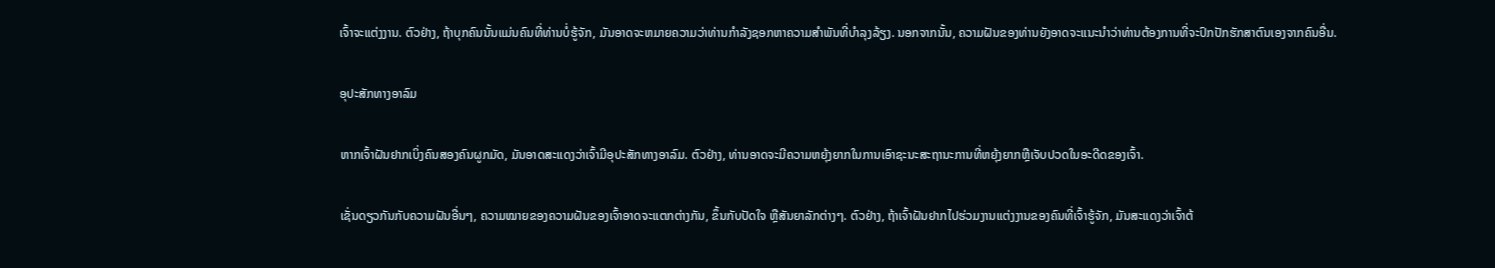ເຈົ້າຈະແຕ່ງງານ. ຕົວຢ່າງ, ຖ້າບຸກຄົນນັ້ນແມ່ນຄົນທີ່ທ່ານບໍ່ຮູ້ຈັກ, ມັນອາດຈະຫມາຍຄວາມວ່າທ່ານກໍາລັງຊອກຫາຄວາມສໍາພັນທີ່ບໍາລຸງລ້ຽງ. ນອກຈາກນັ້ນ, ຄວາມຝັນຂອງທ່ານຍັງອາດຈະແນະນໍາວ່າທ່ານຕ້ອງການທີ່ຈະປົກປັກຮັກສາຕົນເອງຈາກຄົນອື່ນ.

ອຸປະສັກທາງອາລົມ

ຫາກເຈົ້າຝັນຢາກເບິ່ງຄົນສອງຄົນຜູກມັດ, ມັນອາດສະແດງວ່າເຈົ້າມີອຸປະສັກທາງອາລົມ. ຕົວຢ່າງ, ທ່ານອາດຈະມີຄວາມຫຍຸ້ງຍາກໃນການເອົາຊະນະສະຖານະການທີ່ຫຍຸ້ງຍາກຫຼືເຈັບປວດໃນອະດີດຂອງເຈົ້າ.

ເຊັ່ນດຽວກັນກັບຄວາມຝັນອື່ນໆ, ຄວາມໝາຍຂອງຄວາມຝັນຂອງເຈົ້າອາດຈະແຕກຕ່າງກັນ, ຂຶ້ນກັບປັດໃຈ ຫຼືສັນຍາລັກຕ່າງໆ. ຕົວຢ່າງ, ຖ້າເຈົ້າຝັນຢາກໄປຮ່ວມງານແຕ່ງງານຂອງຄົນທີ່ເຈົ້າຮູ້ຈັກ, ມັນສະແດງວ່າເຈົ້າຕ້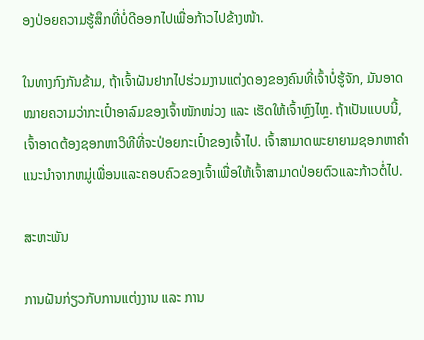ອງປ່ອຍຄວາມຮູ້ສຶກທີ່ບໍ່ດີອອກໄປເພື່ອກ້າວໄປຂ້າງໜ້າ.

ໃນທາງກົງກັນຂ້າມ, ຖ້າເຈົ້າຝັນຢາກໄປຮ່ວມງານແຕ່ງດອງຂອງຄົນທີ່ເຈົ້າບໍ່ຮູ້ຈັກ, ມັນອາດໝາຍຄວາມວ່າກະເປົ໋າອາລົມຂອງເຈົ້າໜັກໜ່ວງ ແລະ ເຮັດໃຫ້ເຈົ້າຫຼົງໄຫຼ. ຖ້າເປັນແບບນີ້, ເຈົ້າອາດຕ້ອງຊອກຫາວິທີທີ່ຈະປ່ອຍກະເປົ໋າຂອງເຈົ້າໄປ. ເຈົ້າສາມາດພະຍາຍາມຊອກຫາຄໍາແນະນໍາຈາກຫມູ່ເພື່ອນແລະຄອບຄົວຂອງເຈົ້າເພື່ອໃຫ້ເຈົ້າສາມາດປ່ອຍຕົວແລະກ້າວຕໍ່ໄປ.

ສະຫະພັນ

ການຝັນກ່ຽວກັບການແຕ່ງງານ ແລະ ການ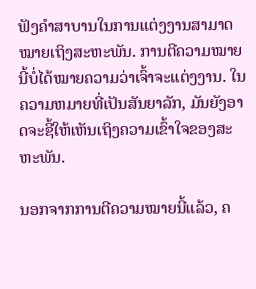ຟັງຄຳສາບານໃນການແຕ່ງງານສາມາດໝາຍເຖິງສະຫະພັນ. ການຕີຄວາມໝາຍນີ້ບໍ່ໄດ້ໝາຍຄວາມວ່າເຈົ້າຈະແຕ່ງງານ. ໃນຄວາມຫມາຍທີ່ເປັນສັນຍາລັກ, ມັນຍັງອາດຈະຊີ້ໃຫ້ເຫັນເຖິງຄວາມເຂົ້າໃຈຂອງສະຫະພັນ.

ນອກຈາກການຕີຄວາມໝາຍນີ້ແລ້ວ, ຄ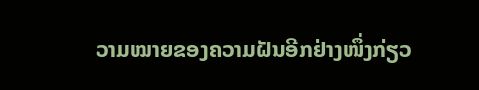ວາມໝາຍຂອງຄວາມຝັນອີກຢ່າງໜຶ່ງກ່ຽວ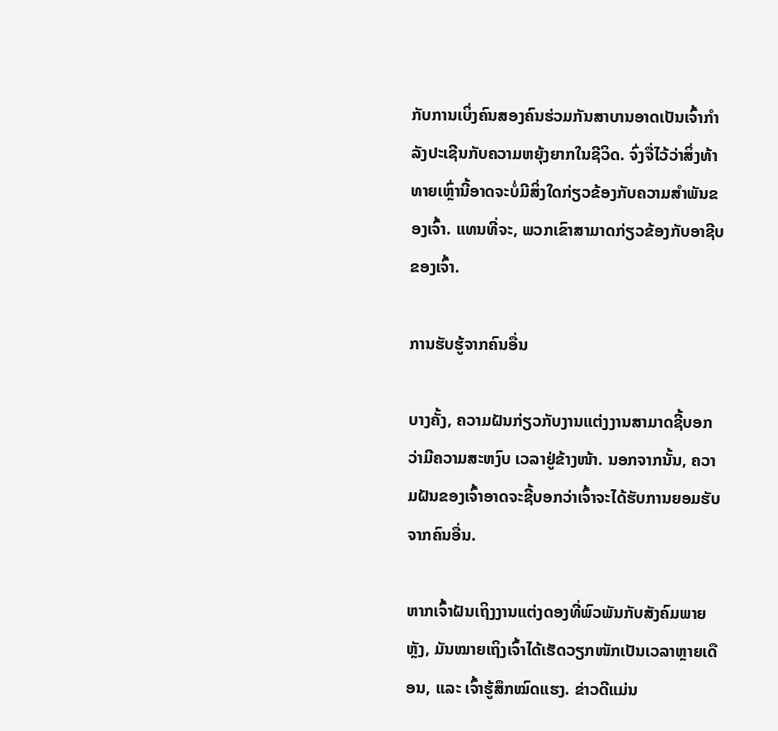ກັບການເບິ່ງຄົນສອງຄົນຮ່ວມກັນສາບານອາດເປັນເຈົ້າກຳລັງປະເຊີນກັບຄວາມຫຍຸ້ງຍາກໃນຊີວິດ. ຈົ່ງຈື່ໄວ້ວ່າສິ່ງທ້າທາຍເຫຼົ່ານີ້ອາດຈະບໍ່ມີສິ່ງໃດກ່ຽວຂ້ອງກັບຄວາມສໍາພັນຂອງເຈົ້າ. ແທນທີ່ຈະ, ພວກເຂົາສາມາດກ່ຽວຂ້ອງກັບອາຊີບຂອງເຈົ້າ.

ການຮັບຮູ້ຈາກຄົນອື່ນ

ບາງຄັ້ງ, ຄວາມຝັນກ່ຽວກັບງານແຕ່ງງານສາມາດຊີ້ບອກວ່າມີຄວາມສະຫງົບ ເວລາຢູ່ຂ້າງໜ້າ. ນອກຈາກນັ້ນ, ຄວາມຝັນຂອງເຈົ້າອາດຈະຊີ້ບອກວ່າເຈົ້າຈະໄດ້ຮັບການຍອມຮັບຈາກຄົນອື່ນ.

ຫາກເຈົ້າຝັນເຖິງງານແຕ່ງດອງທີ່ພົວພັນກັບສັງຄົມພາຍຫຼັງ, ມັນໝາຍເຖິງເຈົ້າໄດ້ເຮັດວຽກໜັກເປັນເວລາຫຼາຍເດືອນ, ແລະ ເຈົ້າຮູ້ສຶກໝົດແຮງ. ຂ່າວດີແມ່ນ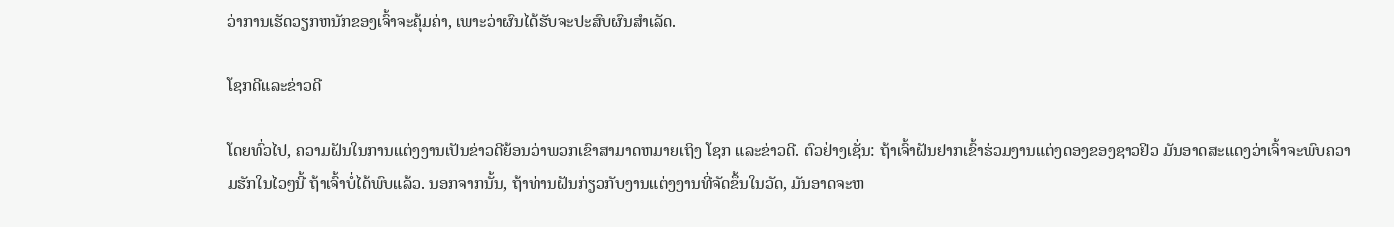ວ່າການເຮັດວຽກຫນັກຂອງເຈົ້າຈະຄຸ້ມຄ່າ, ເພາະວ່າຜົນໄດ້ຮັບຈະປະສົບຜົນສໍາເລັດ.

ໂຊກດີແລະຂ່າວດີ

ໂດຍທົ່ວໄປ, ຄວາມຝັນໃນການແຕ່ງງານເປັນຂ່າວດີຍ້ອນວ່າພວກເຂົາສາມາດຫມາຍເຖິງ ໂຊກ ແລະຂ່າວດີ. ຕົວຢ່າງເຊັ່ນ: ຖ້າເຈົ້າຝັນຢາກເຂົ້າຮ່ວມງານແຕ່ງດອງຂອງຊາວຢິວ ມັນອາດສະແດງວ່າເຈົ້າຈະພົບຄວາມຮັກໃນໄວໆນີ້ ຖ້າເຈົ້າບໍ່ໄດ້ພົບແລ້ວ. ນອກຈາກນັ້ນ, ຖ້າທ່ານຝັນກ່ຽວກັບງານແຕ່ງງານທີ່ຈັດຂຶ້ນໃນວັດ, ມັນອາດຈະຫ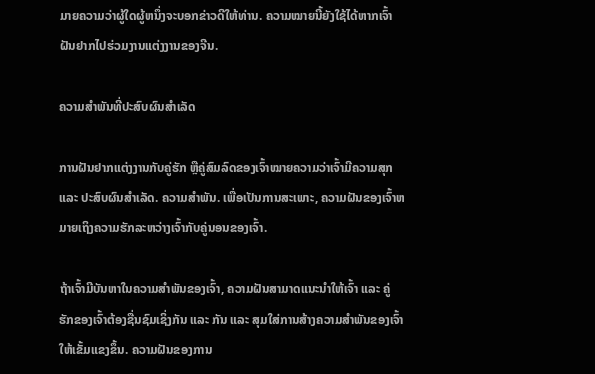ມາຍຄວາມວ່າຜູ້ໃດຜູ້ຫນຶ່ງຈະບອກຂ່າວດີໃຫ້ທ່ານ. ຄວາມໝາຍນີ້ຍັງໃຊ້ໄດ້ຫາກເຈົ້າຝັນຢາກໄປຮ່ວມງານແຕ່ງງານຂອງຈີນ.

ຄວາມສຳພັນທີ່ປະສົບຜົນສຳເລັດ

ການຝັນຢາກແຕ່ງງານກັບຄູ່ຮັກ ຫຼືຄູ່ສົມລົດຂອງເຈົ້າໝາຍຄວາມວ່າເຈົ້າມີຄວາມສຸກ ແລະ ປະສົບຜົນສຳເລັດ. ຄວາມສໍາພັນ. ເພື່ອເປັນການສະເພາະ, ຄວາມຝັນຂອງເຈົ້າຫມາຍເຖິງຄວາມຮັກລະຫວ່າງເຈົ້າກັບຄູ່ນອນຂອງເຈົ້າ.

ຖ້າເຈົ້າມີບັນຫາໃນຄວາມສຳພັນຂອງເຈົ້າ, ຄວາມຝັນສາມາດແນະນຳໃຫ້ເຈົ້າ ແລະ ຄູ່ຮັກຂອງເຈົ້າຕ້ອງຊື່ນຊົມເຊິ່ງກັນ ແລະ ກັນ ແລະ ສຸມໃສ່ການສ້າງຄວາມສໍາພັນຂອງເຈົ້າໃຫ້ເຂັ້ມແຂງຂຶ້ນ. ຄວາມຝັນຂອງການ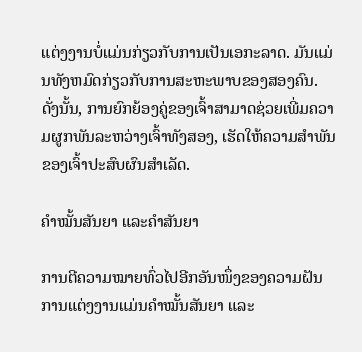ແຕ່ງງານບໍ່ແມ່ນກ່ຽວກັບການເປັນເອກະລາດ. ມັນແມ່ນທັງຫມົດກ່ຽວກັບການສະຫະພາບຂອງສອງຄົນ. ດັ່ງນັ້ນ, ການຍົກຍ້ອງຄູ່ຂອງເຈົ້າສາມາດຊ່ວຍເພີ່ມຄວາມຜູກພັນລະຫວ່າງເຈົ້າທັງສອງ, ເຮັດໃຫ້ຄວາມສໍາພັນຂອງເຈົ້າປະສົບຜົນສໍາເລັດ.

ຄຳໝັ້ນສັນຍາ ແລະຄຳສັນຍາ

ການຕີຄວາມໝາຍທົ່ວໄປອີກອັນໜຶ່ງຂອງຄວາມຝັນການແຕ່ງງານແມ່ນຄຳໝັ້ນສັນຍາ ແລະ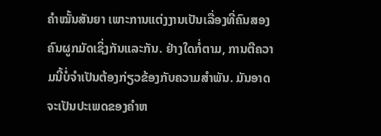ຄຳໝັ້ນສັນຍາ ເພາະການແຕ່ງງານເປັນເລື່ອງທີ່ຄົນສອງຄົນຜູກມັດເຊິ່ງກັນແລະກັນ. ຢ່າງໃດກໍ່ຕາມ, ການຕີຄວາມນີ້ບໍ່ຈໍາເປັນຕ້ອງກ່ຽວຂ້ອງກັບຄວາມສໍາພັນ. ມັນອາດຈະເປັນປະເພດຂອງຄໍາຫ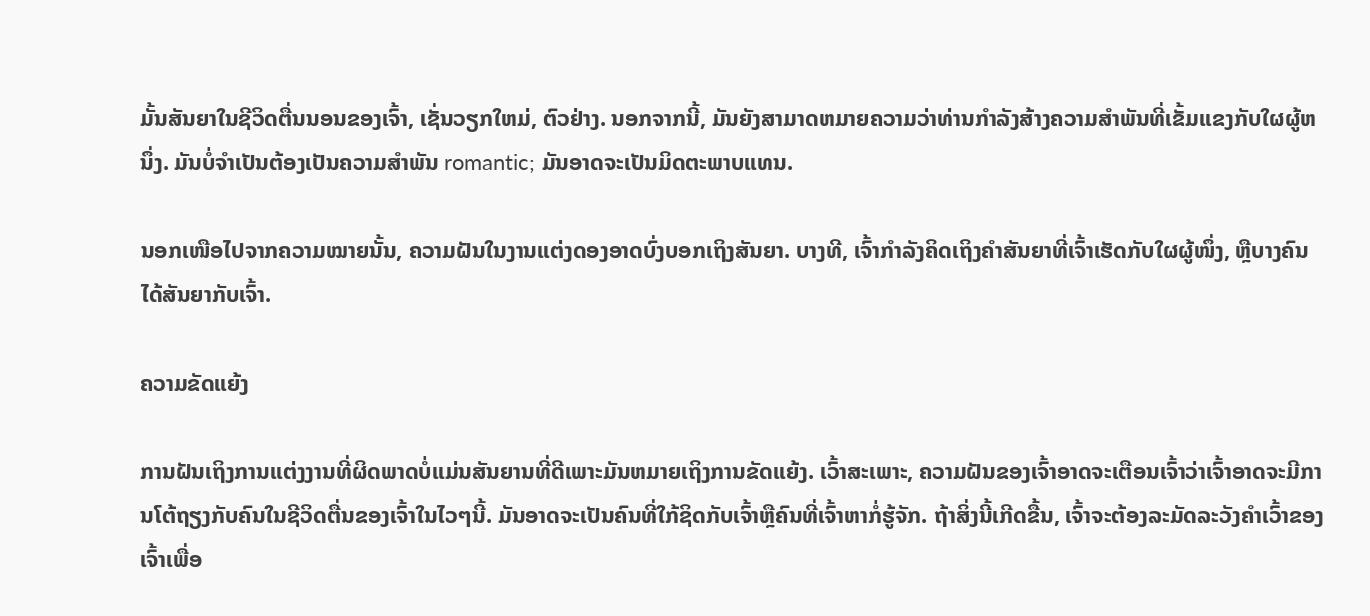ມັ້ນສັນຍາໃນຊີວິດຕື່ນນອນຂອງເຈົ້າ, ເຊັ່ນວຽກໃຫມ່, ຕົວຢ່າງ. ນອກຈາກນີ້, ມັນຍັງສາມາດຫມາຍຄວາມວ່າທ່ານກໍາລັງສ້າງຄວາມສໍາພັນທີ່ເຂັ້ມແຂງກັບໃຜຜູ້ຫນຶ່ງ. ມັນບໍ່ຈໍາເປັນຕ້ອງເປັນຄວາມສໍາພັນ romantic; ມັນອາດຈະເປັນມິດຕະພາບແທນ.

ນອກເໜືອໄປຈາກຄວາມໝາຍນັ້ນ, ຄວາມຝັນໃນງານແຕ່ງດອງອາດບົ່ງບອກເຖິງສັນຍາ. ບາງທີ, ເຈົ້າກຳລັງຄິດເຖິງຄຳສັນຍາທີ່ເຈົ້າເຮັດກັບໃຜຜູ້ໜຶ່ງ, ຫຼືບາງຄົນໄດ້ສັນຍາກັບເຈົ້າ.

ຄວາມຂັດແຍ້ງ

ການຝັນເຖິງການແຕ່ງງານທີ່ຜິດພາດບໍ່ແມ່ນສັນຍານທີ່ດີເພາະມັນຫມາຍເຖິງການຂັດແຍ້ງ. ເວົ້າສະເພາະ, ຄວາມຝັນຂອງເຈົ້າອາດຈະເຕືອນເຈົ້າວ່າເຈົ້າອາດຈະມີການໂຕ້ຖຽງກັບຄົນໃນຊີວິດຕື່ນຂອງເຈົ້າໃນໄວໆນີ້. ມັນອາດຈະເປັນຄົນທີ່ໃກ້ຊິດກັບເຈົ້າຫຼືຄົນທີ່ເຈົ້າຫາກໍ່ຮູ້ຈັກ. ຖ້າສິ່ງນີ້ເກີດຂື້ນ, ເຈົ້າຈະຕ້ອງລະມັດລະວັງຄໍາເວົ້າຂອງເຈົ້າເພື່ອ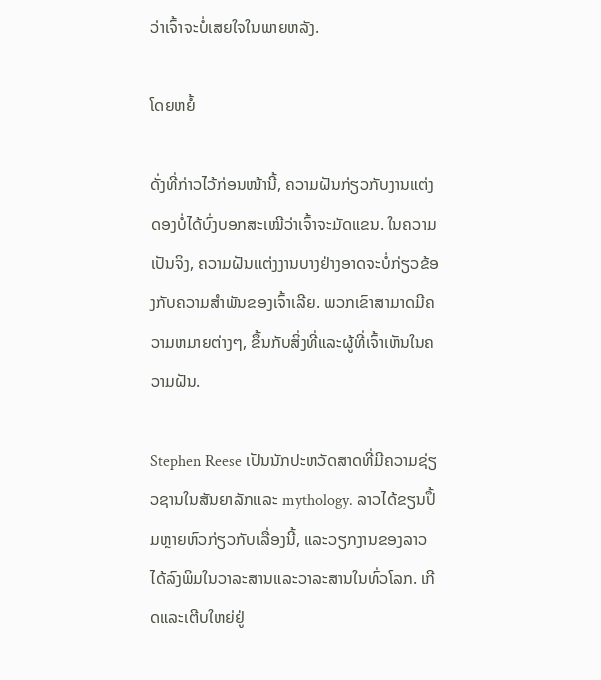ວ່າເຈົ້າຈະບໍ່ເສຍໃຈໃນພາຍຫລັງ.

ໂດຍຫຍໍ້

ດັ່ງທີ່ກ່າວໄວ້ກ່ອນໜ້ານີ້, ຄວາມຝັນກ່ຽວກັບງານແຕ່ງດອງບໍ່ໄດ້ບົ່ງບອກສະເໝີວ່າເຈົ້າຈະມັດແຂນ. ໃນຄວາມເປັນຈິງ, ຄວາມຝັນແຕ່ງງານບາງຢ່າງອາດຈະບໍ່ກ່ຽວຂ້ອງກັບຄວາມສໍາພັນຂອງເຈົ້າເລີຍ. ພວກເຂົາສາມາດມີຄວາມຫມາຍຕ່າງໆ, ຂຶ້ນກັບສິ່ງທີ່ແລະຜູ້ທີ່ເຈົ້າເຫັນໃນຄວາມຝັນ.

Stephen Reese ເປັນນັກປະຫວັດສາດທີ່ມີຄວາມຊ່ຽວຊານໃນສັນຍາລັກແລະ mythology. ລາວໄດ້ຂຽນປຶ້ມຫຼາຍຫົວກ່ຽວກັບເລື່ອງນີ້, ແລະວຽກງານຂອງລາວໄດ້ລົງພິມໃນວາລະສານແລະວາລະສານໃນທົ່ວໂລກ. ເກີດແລະເຕີບໃຫຍ່ຢູ່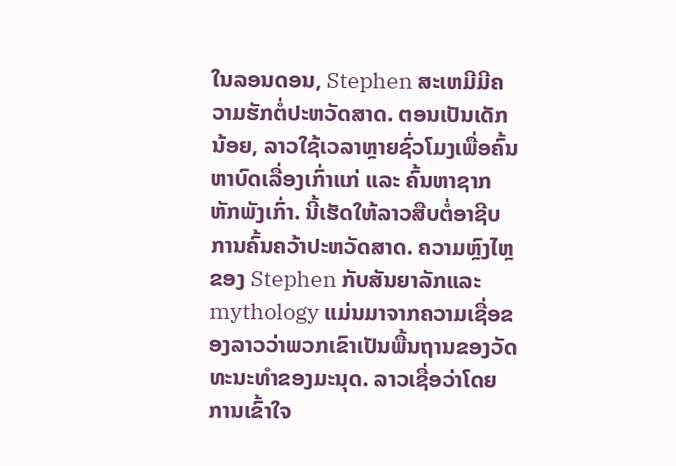ໃນລອນດອນ, Stephen ສະເຫມີມີຄວາມຮັກຕໍ່ປະຫວັດສາດ. ຕອນເປັນເດັກນ້ອຍ, ລາວໃຊ້ເວລາຫຼາຍຊົ່ວໂມງເພື່ອຄົ້ນຫາບົດເລື່ອງເກົ່າແກ່ ແລະ ຄົ້ນຫາຊາກຫັກພັງເກົ່າ. ນີ້ເຮັດໃຫ້ລາວສືບຕໍ່ອາຊີບການຄົ້ນຄວ້າປະຫວັດສາດ. ຄວາມຫຼົງໄຫຼຂອງ Stephen ກັບສັນຍາລັກແລະ mythology ແມ່ນມາຈາກຄວາມເຊື່ອຂອງລາວວ່າພວກເຂົາເປັນພື້ນຖານຂອງວັດທະນະທໍາຂອງມະນຸດ. ລາວເຊື່ອວ່າໂດຍການເຂົ້າໃຈ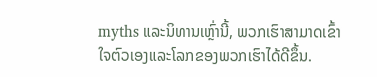myths ແລະນິທານເຫຼົ່ານີ້, ພວກເຮົາສາມາດເຂົ້າໃຈຕົວເອງແລະໂລກຂອງພວກເຮົາໄດ້ດີຂຶ້ນ.